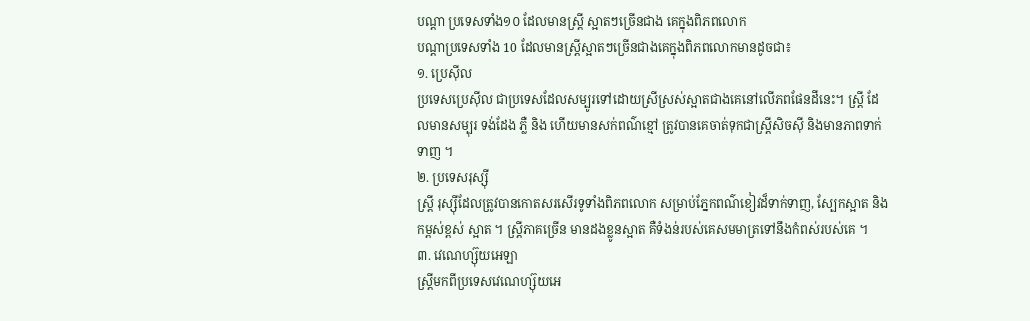បណ្តា ប្រទេសទាំង១០ ដែលមានស្ត្រី ស្អាតៗច្រើនជាង គេក្នុងពិភពលោក
បណ្តាប្រទេសទាំង 10 ដែលមានស្ត្រីស្អាតៗច្រើនជាងគេក្នុងពិភពលោកមានដូចជា៖
១. ប្រេស៊ីល
ប្រទេសប្រេស៊ីល ជាប្រទេសដែលសម្បូរទៅដោយស្រីស្រស់ស្អាតជាងគេនៅលើភពផែនដីនេះ។ ស្ត្រី ដែលមានសម្បុរ ទង់ដែង ភ្លឺ និង ហើយមានសក់ពណ៌ខ្មៅ ត្រូវបានគេចាត់ទុកជាស្ត្រីសិចស៊ី និងមានភាពទាក់ទាញ ។
២. ប្រទេសរុស្ស៊ី
ស្ត្រី រុស្ស៊ីដែលត្រូវបានកោតសរសើរទូទាំងពិភពលោក សម្រាប់ភ្នែកពណ៌ខៀវដ៏ទាក់ទាញ, ស្បែកស្អាត និង កម្ពស់ខ្ពស់ ស្អាត ។ ស្រ្តីភាគច្រើន មានដងខ្លូនស្អាត គឺទំងន់របស់គេសមមាត្រទៅនឹងកំពស់របស់គេ ។
៣. វេណេហ្ស៊ុយអេឡា
ស្រី្តមកពីប្រទេសវេណេហ្ស៊ុយអេ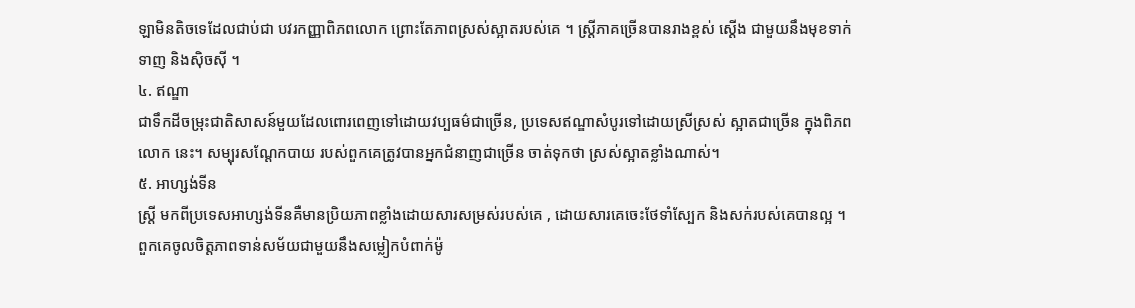ឡាមិនតិចទេដែលជាប់ជា បវរកញ្ញាពិភពលោក ព្រោះតែភាពស្រស់ស្អាតរបស់គេ ។ ស្ត្រីភាគច្រើនបានរាងខ្ពស់ ស្ដើង ជាមួយនឹងមុខទាក់ទាញ និងស៊ិចស៊ី ។
៤. ឥណ្ឌា
ជាទឹកដីចម្រុះជាតិសាសន៍មួយដែលពោរពេញទៅដោយវប្បធម៌ជាច្រើន, ប្រទេសឥណ្ឌាសំបូរទៅដោយស្រីស្រស់ ស្អាតជាច្រើន ក្នុងពិភពលោក នេះ។ សម្បុរសណ្តែកបាយ របស់ពួកគេត្រូវបានអ្នកជំនាញជាច្រើន ចាត់ទុកថា ស្រស់ស្អាតខ្លាំងណាស់។
៥. អាហ្សង់ទីន
ស្ត្រី មកពីប្រទេសអាហ្សង់ទីនគឺមានប្រិយភាពខ្លាំងដោយសារសម្រស់របស់គេ , ដោយសារគេចេះថែទាំស្បែក និងសក់របស់គេបានល្អ ។ ពួកគេចូលចិត្តភាពទាន់សម័យជាមួយនឹងសម្លៀកបំពាក់ម៉ូ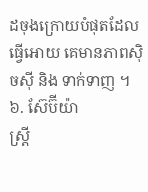ដចុងក្រោយបំផុតដែល ធ្វើអោយ គេមានភាពស៊ិចស៊ី និង ទាក់ទាញ ។
៦. ស៊ែប៊ីយ៉ា
ស្ត្រី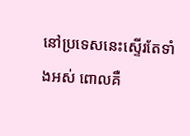នៅប្រទេសនេះស្ទើរតែទាំងអស់ ពោលគឺ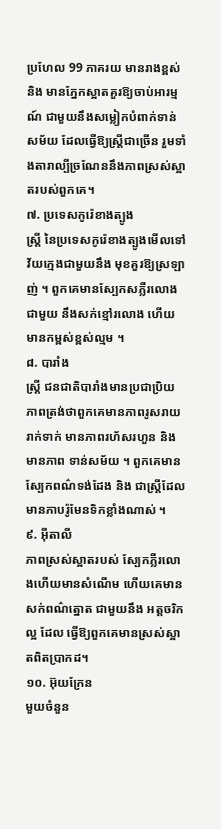ប្រហែល 99 ភាគរយ មានរាងខ្ពស់ និង មានភ្នែកស្អាតគួរឱ្យចាប់អារម្មណ៍ ជាមួយនឹងសម្លៀកបំពាក់ទាន់សម័យ ដែលធ្វើឱ្យស្ត្រីជាច្រើន រួមទាំងតារាល្បីច្រណែននឹងភាពស្រស់ស្អាតរបស់ពួកគេ។
៧. ប្រទេសកូរ៉េខាងត្បូង
ស្ត្រី នៃប្រទេសកូរ៉េខាងត្បូងមើលទៅវ័យក្មេងជាមួយនឹង មុខគួរឱ្យស្រឡាញ់ ។ ពួកគេមានស្បែកសភ្លឺរលោង ជាមួយ នឹងសក់ខ្មៅរលោង ហើយមានកម្ពស់ខ្ពស់ល្មម ។
៨. បារាំង
ស្ត្រី ជនជាតិបារាំងមានប្រជាប្រិយភាពត្រង់ថាពួកគេមានភាពរូសរាយរាក់ទាក់ មានភាពរហ័សរហួន និងមានភាព ទាន់សម័យ ។ ពួកគេមានស្បែកពណ៌ទង់ដែង និង ជាស្រ្តីដែលមានភាបរ៉ូមែនទិកខ្លាំងណាស់ ។
៩. អ៊ីតាលី
ភាពស្រស់ស្អាតរបស់ ស្បែកភ្លឺរលោងហើយមានសំណើម ហើយគេមានសក់ពណ៌ត្នោត ជាមួយនឹង អត្តចរិកល្អ ដែល ធ្វើឱ្យពួកគេមានស្រស់ស្អាតពិតប្រាកដ។
១០. អ៊ុយក្រែន
មួយចំនួន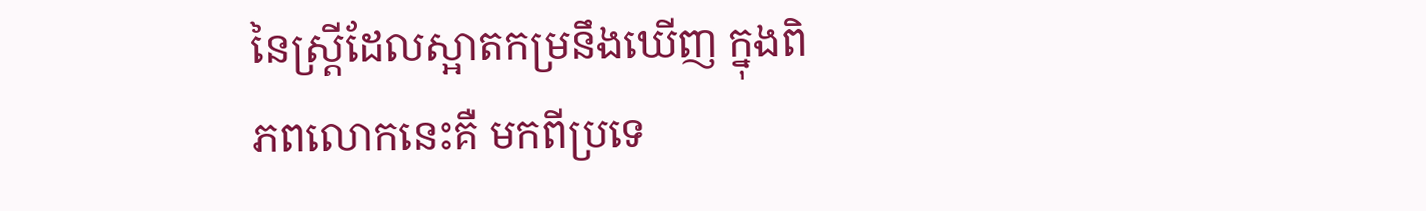នៃស្ត្រីដែលស្អាតកម្រនឹងឃើញ ក្នុងពិភពលោកនេះគឺ មកពីប្រទេ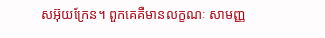សអ៊ុយក្រែន។ ពួកគេគឺមានលក្ខណៈ សាមញ្ញ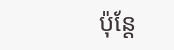ប៉ុន្តែ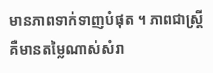មានភាពទាក់ទាញបំផុត ។ ភាពជាស្ត្រី គឺមានតម្លៃណាស់សំរា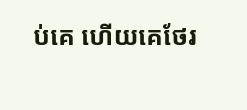ប់គេ ហើយគេថែរ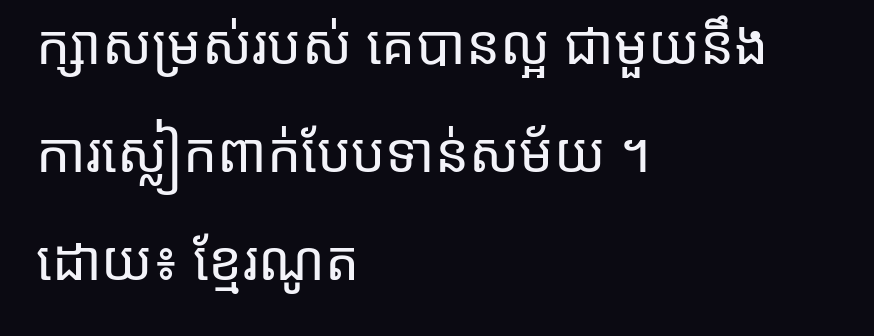ក្សាសម្រស់របស់ គេបានល្អ ជាមួយនឹងការស្លៀកពាក់បែបទាន់សម័យ ។
ដោយ៖ ខ្មែរណូត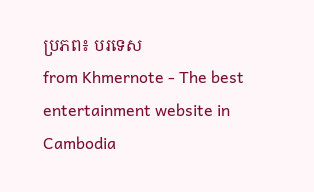ប្រភព៖ បរទេស
from Khmernote - The best entertainment website in Cambodia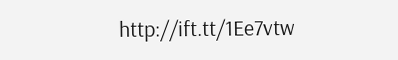http://ift.tt/1Ee7vtw